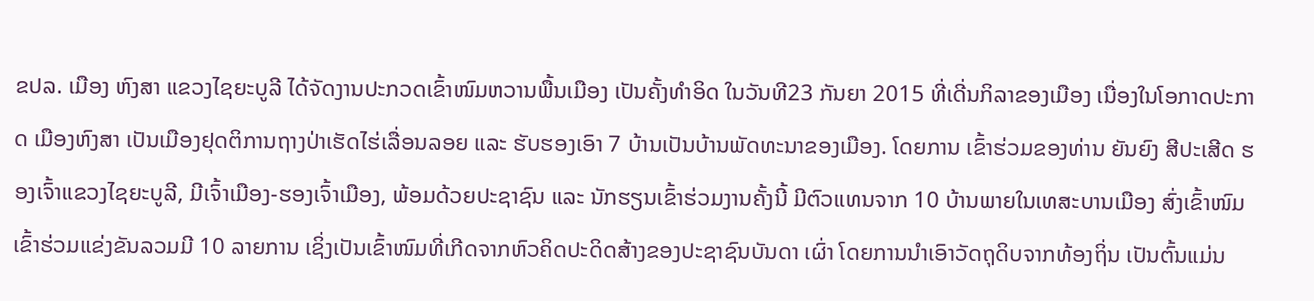ຂປລ. ເມືອງ ຫົງສາ ແຂວງໄຊຍະບູລີ ໄດ້ຈັດງານປະກວດເຂົ້າໜົມຫວານພື້ນເມືອງ ເປັນຄັ້ງທໍາອິດ ໃນວັນທີ23 ກັນຍາ 2015 ທີ່ເດີ່ນກິລາຂອງເມືອງ ເນື່ອງໃນໂອກາດປະກາດ ເມືອງຫົງສາ ເປັນເມືອງຢຸດຕິການຖາງປ່າເຮັດໄຮ່ເລື່ອນລອຍ ແລະ ຮັບຮອງເອົາ 7 ບ້ານເປັນບ້ານພັດທະນາຂອງເມືອງ. ໂດຍການ ເຂົ້າຮ່ວມຂອງທ່ານ ຍັນຍົງ ສີປະເສີດ ຮອງເຈົ້າແຂວງໄຊຍະບູລີ, ມີເຈົ້າເມືອງ-ຮອງເຈົ້າເມືອງ, ພ້ອມດ້ວຍປະຊາຊົນ ແລະ ນັກຮຽນເຂົ້າຮ່ວມງານຄັ້ງນີ້ ມີຕົວແທນຈາກ 10 ບ້ານພາຍໃນເທສະບານເມືອງ ສົ່ງເຂົ້າໜົມເຂົ້າຮ່ວມແຂ່ງຂັນລວມມີ 10 ລາຍການ ເຊິ່ງເປັນເຂົ້າໜົມທີ່ເກີດຈາກຫົວຄິດປະດິດສ້າງຂອງປະຊາຊົນບັນດາ ເຜົ່າ ໂດຍການນໍາເອົາວັດຖຸດິບຈາກທ້ອງຖິ່ນ ເປັນຕົ້ນແມ່ນ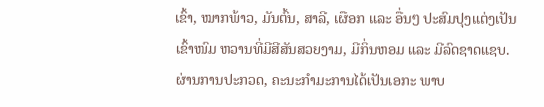ເຂົ້າ, ໝາກພ້າວ, ມັນຕົ້ນ, ສາລີ, ເຜືອກ ແລະ ອື່ນໆ ປະສົມປຸງແຕ່ງເປັນເຂົ້າໜົມ ຫວານທີ່ມີສີສັນສວຍງາມ, ມີກິ່ນຫອມ ແລະ ມີລົດຊາດແຊບ. ຜ່ານການປະກວດ, ຄະນະກຳມະການໄດ້ເປັນເອກະ ພາບ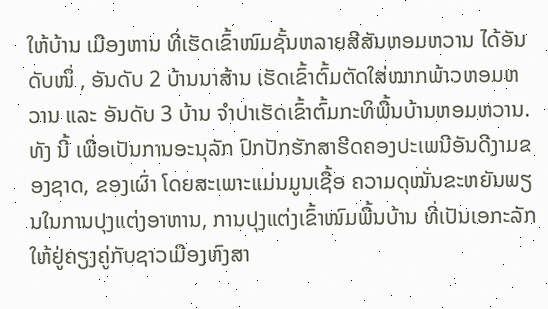ໃຫ້ບ້ານ ເມືອງຫານ ທີ່ເຮັດເຂົ້າໜົມຊັ້ນຫລາຍສີສັນຫອມຫວານ ໄດ້ອັນດັບໜຶ່ , ອັນດັບ 2 ບ້ານນາສ້ານ ເຮັດເຂົ້າຕົ້ມຕັດໃສ່ໝາກພ້າວຫອມຫວານ ແລະ ອັນດັບ 3 ບ້ານ ຈຳປາເຮັດເຂົ້າຕົ້ມກະທິພື້ນບ້ານຫອມຫວານ. ທັງ ນີ້ ເພື່ອເປັນການອະນຸລັກ ປົກປັກຮັກສາຮີດຄອງປະເພນີອັນດີງາມຂອງຊາດ, ຂອງເຜົ່າ ໂດຍສະເພາະແມ່ນມູນເຊື້ອ ຄວາມດຸໝັ່ນຂະຫຍັນພຽນໃນການປຸງແຕ່ງອາຫານ, ການປຸງແຕ່ງເຂົ້າໜົມພື້ນບ້ານ ທີ່ເປັນເອກະລັກໃຫ້ຢູ່ຄຽງຄູ່ກັບຊາວເມືອງຫົງສາ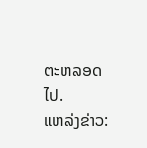ຕະຫລອດໄປ.
ແຫລ່ງຂ່າວ: